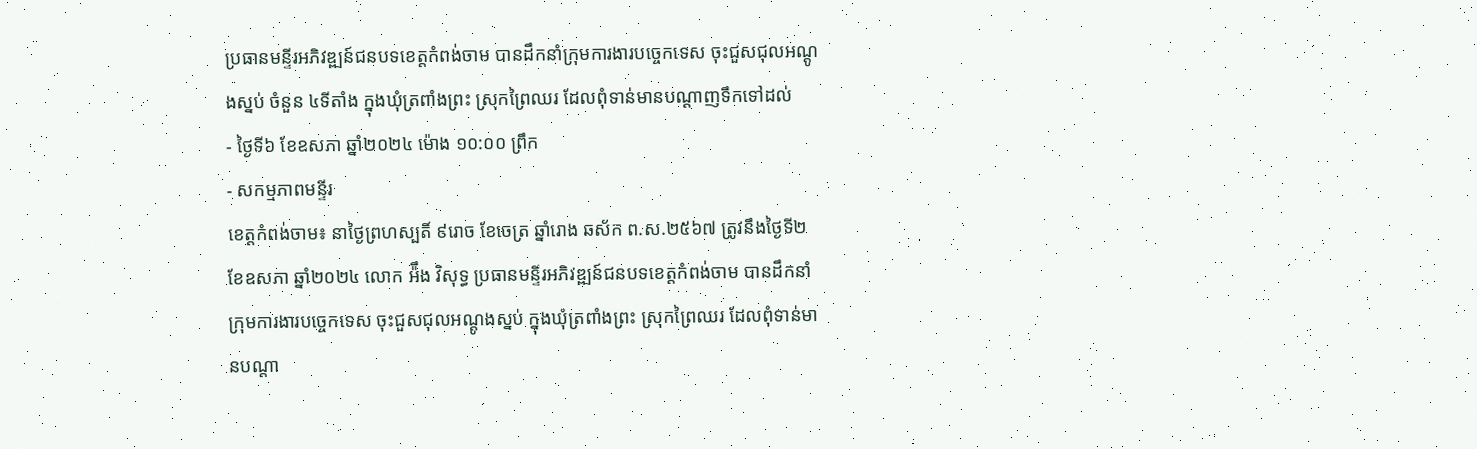ប្រធានមន្ទីរអភិវឌ្ឍន៍ជនបទខេត្តកំពង់ចាម បានដឹកនាំក្រុមការងារបច្ចេកទេស ចុះជួសជុលអណ្តូងស្នប់ ចំនួន ៤ទីតាំង ក្នុងឃុំត្រពាំងព្រះ ស្រុកព្រៃឈរ ដែលពុំទាន់មានបណ្តាញទឹកទៅដល់
- ថ្ងៃទី៦ ខែឧសភា ឆ្នាំ២០២៤ ម៉ោង ១០:០០ ព្រឹក
- សកម្មភាពមន្ទីរ
ខេត្តកំពង់ចាម៖ នាថ្ងៃព្រហស្បតិ៍ ៩រោច ខែចេត្រ ឆ្នាំរោង ឆស័ក ព.ស.២៥៦៧ ត្រូវនឹងថ្ងៃទី២ ខែឧសភា ឆ្នាំ២០២៤ លោក អ៉ឹង វិសុទ្ធ ប្រធានមន្ទីរអភិវឌ្ឍន៍ជនបទខេត្តកំពង់ចាម បានដឹកនាំក្រុមការងារបច្ចេកទេស ចុះជួសជុលអណ្តូងស្នប់ ក្នុងឃុំត្រពាំងព្រះ ស្រុកព្រៃឈរ ដែលពុំទាន់មានបណ្តា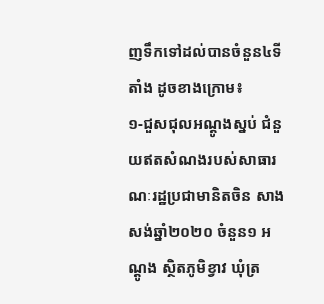ញទឹកទៅដល់បានចំនួន៤ទីតាំង ដូចខាងក្រោម៖
១-ជួសជុលអណ្តូងស្នប់ ជំនួយឥតសំណងរបស់សាធារណៈរដ្ឋប្រជាមានិតចិន សាងសង់ឆ្នាំ២០២០ ចំនួន១ អណ្តូង ស្ថិតភូមិខ្វាវ ឃុំត្រ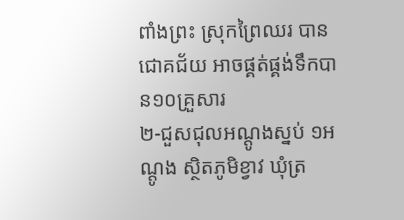ពាំងព្រះ ស្រុកព្រៃឈរ បានជោគជ័យ អាចផ្គត់ផ្គង់ទឹកបាន១០គ្រួសារ
២-ជួសជុលអណ្តូងស្នប់ ១អណ្តូង ស្ថិតភូមិខ្វាវ ឃុំត្រ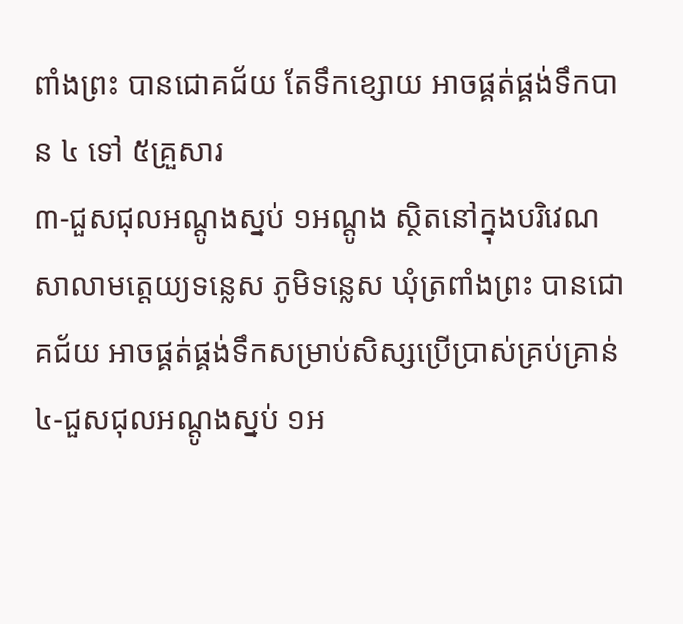ពាំងព្រះ បានជោគជ័យ តែទឹកខ្សោយ អាចផ្គត់ផ្គង់ទឹកបាន ៤ ទៅ ៥គ្រួសារ
៣-ជួសជុលអណ្តូងស្នប់ ១អណ្តូង ស្ថិតនៅក្នុងបរិវេណសាលាមត្តេយ្យទន្លេស ភូមិទន្លេស ឃុំត្រពាំងព្រះ បានជោគជ័យ អាចផ្គត់ផ្គង់ទឹកសម្រាប់សិស្សប្រើប្រាស់គ្រប់គ្រាន់
៤-ជួសជុលអណ្តូងស្នប់ ១អ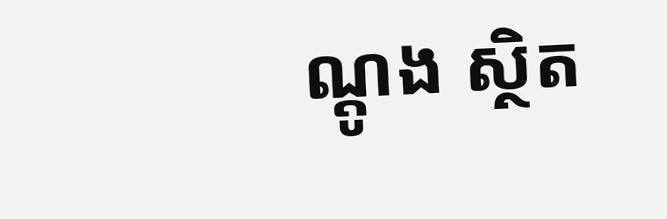ណ្តូង ស្ថិត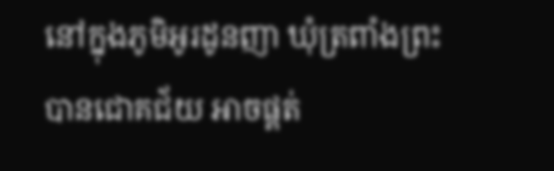នៅក្នុងភូមិអូរដូនញា ឃុំត្រពាំងព្រះ បានជោគជ័យ អាចផ្គត់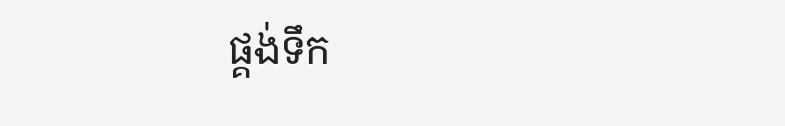ផ្គង់ទឹក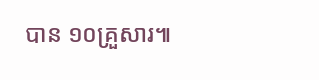បាន ១០គ្រួសារ៕